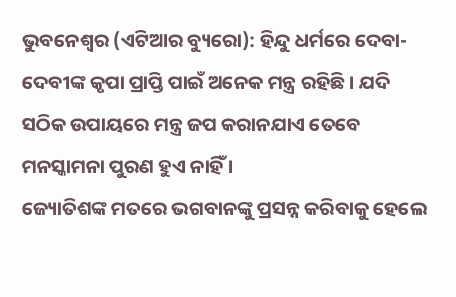ଭୁବନେଶ୍ୱର (ଏଟିଆର ବ୍ୟୁରୋ): ହିନ୍ଦୁ ଧର୍ମରେ ଦେବା-ଦେବୀଙ୍କ କୃପା ପ୍ରାପ୍ତି ପାଇଁ ଅନେକ ମନ୍ତ୍ର ରହିଛି । ଯଦି ସଠିକ ଉପାୟରେ ମନ୍ତ୍ର ଜପ କରାନଯାଏ ତେବେ ମନସ୍କାମନା ପୁରଣ ହୁଏ ନାହିଁ ।
ଜ୍ୟୋତିଶଙ୍କ ମତରେ ଭଗବାନଙ୍କୁ ପ୍ରସନ୍ନ କରିବାକୁ ହେଲେ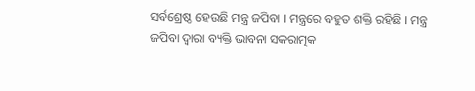ସର୍ବଶ୍ରେଷ୍ଠ ହେଉଛି ମନ୍ତ୍ର ଜପିବା । ମନ୍ତ୍ରରେ ବହୁତ ଶକ୍ତି ରହିଛି । ମନ୍ତ୍ର ଜପିବା ଦ୍ୱାରା ବ୍ୟକ୍ତି ଭାବନା ସକରାତ୍ମକ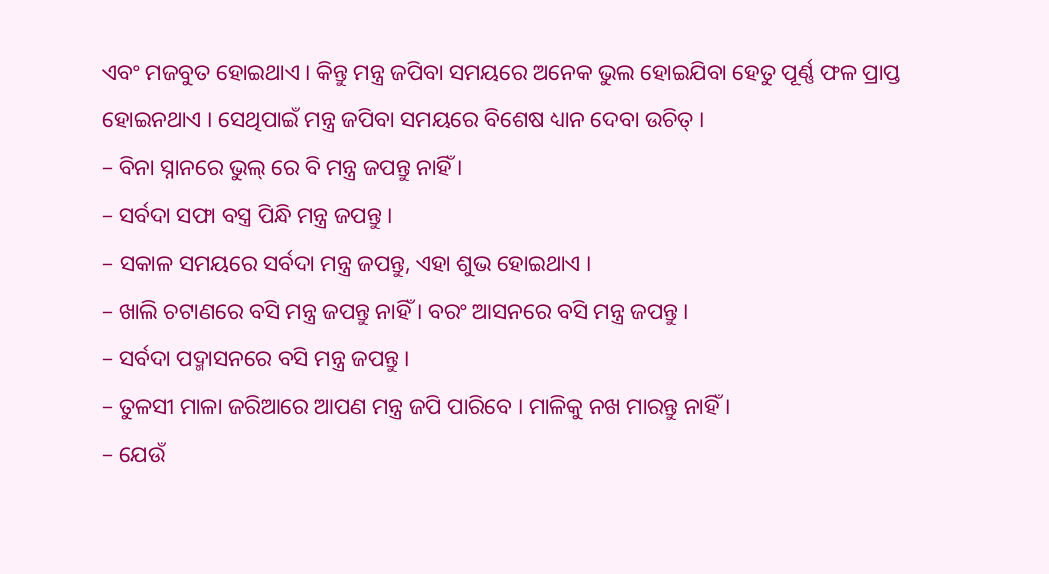ଏବଂ ମଜବୁତ ହୋଇଥାଏ । କିନ୍ତୁ ମନ୍ତ୍ର ଜପିବା ସମୟରେ ଅନେକ ଭୁଲ ହୋଇଯିବା ହେତୁ ପୂର୍ଣ୍ଣ ଫଳ ପ୍ରାପ୍ତ ହୋଇନଥାଏ । ସେଥିପାଇଁ ମନ୍ତ୍ର ଜପିବା ସମୟରେ ବିଶେଷ ଧ୍ୟାନ ଦେବା ଉଚିତ୍ ।
– ବିନା ସ୍ନାନରେ ଭୁଲ୍ ରେ ବି ମନ୍ତ୍ର ଜପନ୍ତୁ ନାହିଁ ।
– ସର୍ବଦା ସଫା ବସ୍ତ୍ର ପିନ୍ଧି ମନ୍ତ୍ର ଜପନ୍ତୁ ।
– ସକାଳ ସମୟରେ ସର୍ବଦା ମନ୍ତ୍ର ଜପନ୍ତୁ, ଏହା ଶୁଭ ହୋଇଥାଏ ।
– ଖାଲି ଚଟାଣରେ ବସି ମନ୍ତ୍ର ଜପନ୍ତୁ ନାହିଁ । ବରଂ ଆସନରେ ବସି ମନ୍ତ୍ର ଜପନ୍ତୁ ।
– ସର୍ବଦା ପଦ୍ମାସନରେ ବସି ମନ୍ତ୍ର ଜପନ୍ତୁ ।
– ତୁଳସୀ ମାଳା ଜରିଆରେ ଆପଣ ମନ୍ତ୍ର ଜପି ପାରିବେ । ମାଳିକୁ ନଖ ମାରନ୍ତୁ ନାହିଁ ।
– ଯେଉଁ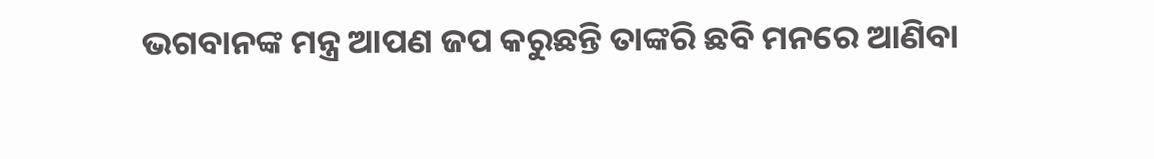ଭଗବାନଙ୍କ ମନ୍ତ୍ର ଆପଣ ଜପ କରୁଛନ୍ତି ତାଙ୍କରି ଛବି ମନରେ ଆଣିବା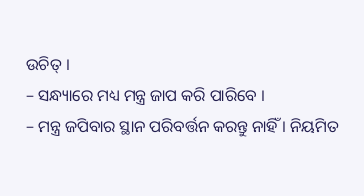ଉଚିତ୍ ।
– ସନ୍ଧ୍ୟାରେ ମଧ୍ୟ ମନ୍ତ୍ର ଜାପ କରି ପାରିବେ ।
– ମନ୍ତ୍ର ଜପିବାର ସ୍ଥାନ ପରିବର୍ତ୍ତନ କରନ୍ତୁ ନାହିଁ । ନିୟମିତ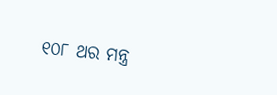୧୦୮ ଥର ମନ୍ତ୍ର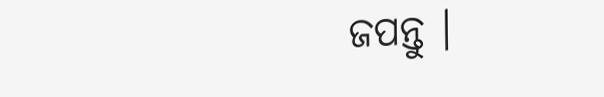ଜପନ୍ତୁ ।